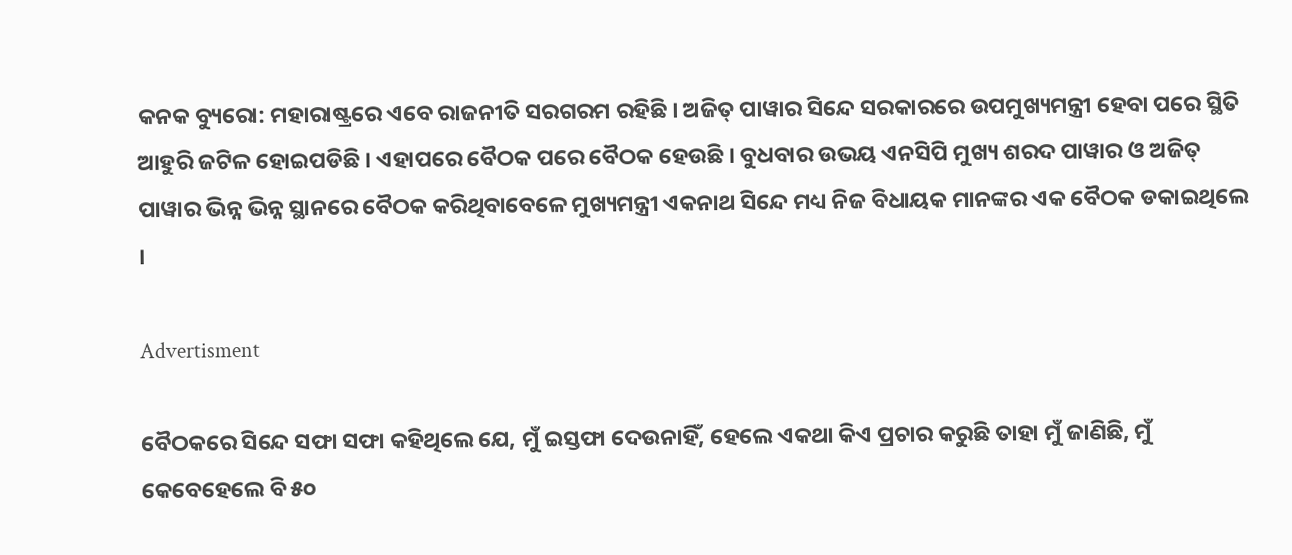କନକ ବ୍ୟୁରୋ: ମହାରାଷ୍ଟ୍ରରେ ଏବେ ରାଜନୀତି ସରଗରମ ରହିଛି । ଅଜିତ୍ ପାୱାର ସିନ୍ଦେ ସରକାରରେ ଉପମୁଖ୍ୟମନ୍ତ୍ରୀ ହେବା ପରେ ସ୍ଥିତି ଆହୁରି ଜଟିଳ ହୋଇପଡିଛି । ଏହାପରେ ବୈଠକ ପରେ ବୈଠକ ହେଉଛି । ବୁଧବାର ଉଭୟ ଏନସିପି ମୁଖ୍ୟ ଶରଦ ପାୱାର ଓ ଅଜିତ୍ ପାୱାର ଭିନ୍ନ ଭିନ୍ନ ସ୍ଥାନରେ ବୈଠକ କରିଥିବାବେଳେ ମୁଖ୍ୟମନ୍ତ୍ରୀ ଏକନାଥ ସିନ୍ଦେ ମଧ୍ୟ ନିଜ ବିଧାୟକ ମାନଙ୍କର ଏକ ବୈଠକ ଡକାଇଥିଲେ ।

Advertisment

ବୈଠକରେ ସିନ୍ଦେ ସଫା ସଫା କହିଥିଲେ ଯେ, ମୁଁ ଇସ୍ତଫା ଦେଉନାହିଁ, ହେଲେ ଏକଥା କିଏ ପ୍ରଚାର କରୁଛି ତାହା ମୁଁ ଜାଣିଛି, ମୁଁ କେବେହେଲେ ବି ୫୦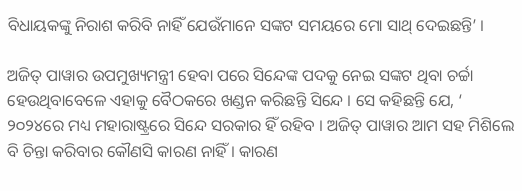ବିଧାୟକଙ୍କୁ ନିରାଶ କରିବି ନାହିଁ ଯେଉଁମାନେ ସଙ୍କଟ ସମୟରେ ମୋ ସାଥ୍ ଦେଇଛନ୍ତି’ ।

ଅଜିତ୍ ପାୱାର ଉପମୁଖ୍ୟମନ୍ତ୍ରୀ ହେବା ପରେ ସିନ୍ଦେଙ୍କ ପଦକୁ ନେଇ ସଙ୍କଟ ଥିବା ଚର୍ଚ୍ଚା ହେଉଥିବାବେଳେ ଏହାକୁ ବୈଠକରେ ଖଣ୍ଡନ କରିଛନ୍ତି ସିନ୍ଦେ । ସେ କହିଛନ୍ତି ଯେ, ‘ ୨୦୨୪ରେ ମଧ୍ୟ ମହାରାଷ୍ଟ୍ରରେ ସିନ୍ଦେ ସରକାର ହିଁ ରହିବ । ଅଜିତ୍ ପାୱାର ଆମ ସହ ମିଶିଲେ ବି ଚିନ୍ତା କରିବାର କୌଣସି କାରଣ ନାହିଁ । କାରଣ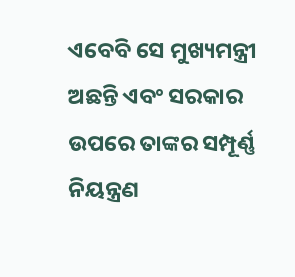ଏବେବି ସେ ମୁଖ୍ୟମନ୍ତ୍ରୀ ଅଛନ୍ତି ଏବଂ ସରକାର ଉପରେ ତାଙ୍କର ସମ୍ପୂର୍ଣ୍ଣ ନିୟନ୍ତ୍ରଣ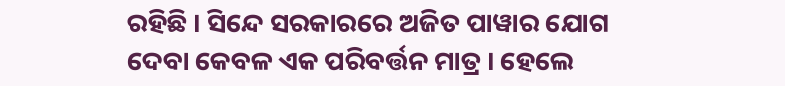ରହିଛି । ସିନ୍ଦେ ସରକାରରେ ଅଜିତ ପାୱାର ଯୋଗ ଦେବା କେବଳ ଏକ ପରିବର୍ତ୍ତନ ମାତ୍ର । ହେଲେ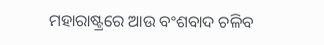ମହାରାଷ୍ଟ୍ରରେ ଆଉ ବଂଶବାଦ ଚଳିବ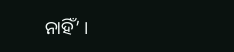ନାହିଁ’ ।